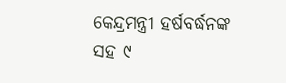କେନ୍ଦ୍ରମନ୍ତ୍ରୀ ହର୍ଷବର୍ଦ୍ଧନଙ୍କ ସହ ୯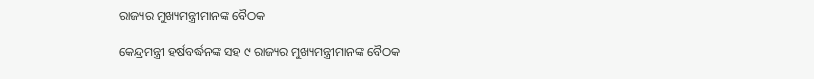ରାଜ୍ୟର ମୁଖ୍ୟମନ୍ତ୍ରୀମାନଙ୍କ ବୈଠକ

କେନ୍ଦ୍ରମନ୍ତ୍ରୀ ହର୍ଷବର୍ଦ୍ଧନଙ୍କ ସହ ୯ ରାଜ୍ୟର ମୁଖ୍ୟମନ୍ତ୍ରୀମାନଙ୍କ ବୈଠକ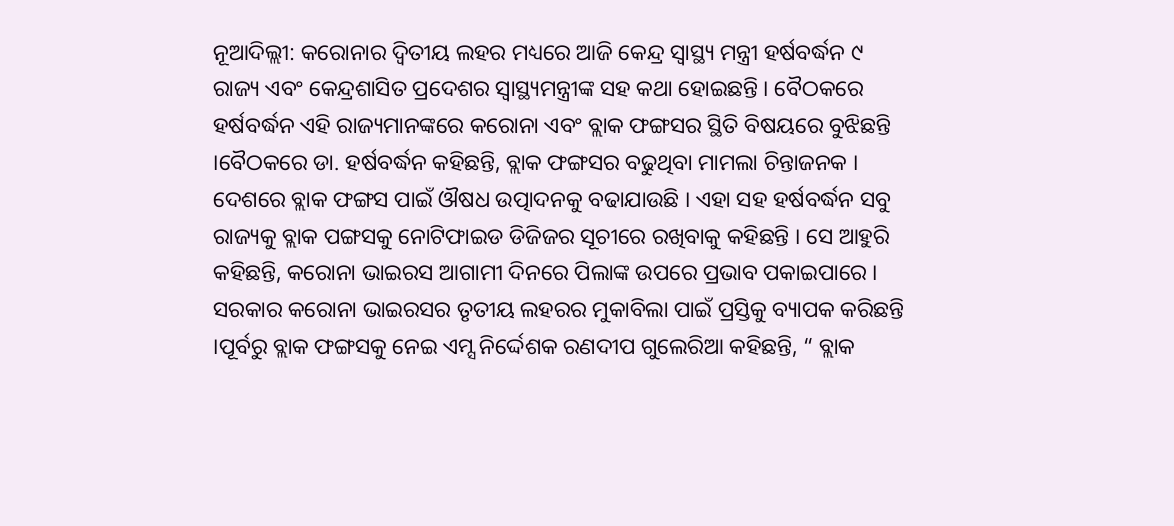ନୂଆଦିଲ୍ଲୀ: କରୋନାର ଦ୍ୱିତୀୟ ଲହର ମଧ୍ୟରେ ଆଜି କେନ୍ଦ୍ର ସ୍ୱାସ୍ଥ୍ୟ ମନ୍ତ୍ରୀ ହର୍ଷବର୍ଦ୍ଧନ ୯ ରାଜ୍ୟ ଏବଂ କେନ୍ଦ୍ରଶାସିତ ପ୍ରଦେଶର ସ୍ୱାସ୍ଥ୍ୟମନ୍ତ୍ରୀଙ୍କ ସହ କଥା ହୋଇଛନ୍ତି । ବୈଠକରେ ହର୍ଷବର୍ଦ୍ଧନ ଏହି ରାଜ୍ୟମାନଙ୍କରେ କରୋନା ଏବଂ ବ୍ଲାକ ଫଙ୍ଗସର ସ୍ଥିତି ବିଷୟରେ ବୁଝିଛନ୍ତି ।ବୈଠକରେ ଡା. ହର୍ଷବର୍ଦ୍ଧନ କହିଛନ୍ତି, ବ୍ଲାକ ଫଙ୍ଗସର ବଢୁଥିବା ମାମଲା ଚିନ୍ତାଜନକ । ଦେଶରେ ବ୍ଲାକ ଫଙ୍ଗସ ପାଇଁ ଔଷଧ ଉତ୍ପାଦନକୁ ବଢାଯାଉଛି । ଏହା ସହ ହର୍ଷବର୍ଦ୍ଧନ ସବୁ ରାଜ୍ୟକୁ ବ୍ଲାକ ପଙ୍ଗସକୁ ନୋଟିଫାଇଡ ଡିଜିଜର ସୂଚୀରେ ରଖିବାକୁ କହିଛନ୍ତି । ସେ ଆହୁରି କହିଛନ୍ତି, କରୋନା ଭାଇରସ ଆଗାମୀ ଦିନରେ ପିଲାଙ୍କ ଉପରେ ପ୍ରଭାବ ପକାଇପାରେ । ସରକାର କରୋନା ଭାଇରସର ତୃତୀୟ ଲହରର ମୁକାବିଲା ପାଇଁ ପ୍ରସ୍ତିକୁ ବ୍ୟାପକ କରିଛନ୍ତି ।ପୂର୍ବରୁ ବ୍ଲାକ ଫଙ୍ଗସକୁ ନେଇ ଏମ୍ସ ନିର୍ଦ୍ଦେଶକ ରଣଦୀପ ଗୁଲେରିଆ କହିଛନ୍ତି, “ ବ୍ଲାକ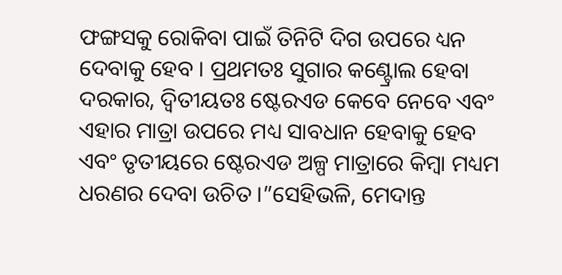ଫଙ୍ଗସକୁ ରୋକିବା ପାଇଁ ତିନିଟି ଦିଗ ଉପରେ ଧ୍ୟନ ଦେବାକୁ ହେବ । ପ୍ରଥମତଃ ସୁଗାର କଣ୍ଟ୍ରୋଲ ହେବା ଦରକାର, ଦ୍ୱିତୀୟତଃ ଷ୍ଟେରଏଡ କେବେ ନେବେ ଏବଂ ଏହାର ମାତ୍ରା ଉପରେ ମଧ୍ୟ ସାବଧାନ ହେବାକୁ ହେବ ଏବଂ ତୃତୀୟରେ ଷ୍ଟେରଏଡ ଅଳ୍ପ ମାତ୍ରାରେ କିମ୍ବା ମଧ୍ୟମ ଧରଣର ଦେବା ଉଚିତ ।”ସେହିଭଳି, ମେଦାନ୍ତ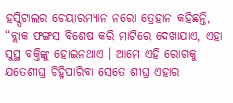ହସ୍ପିଟାଲର ଚେୟାରମ୍ୟାନ ନରୋ ତ୍ରେହାନ କହିଛନ୍ତି, “ବ୍ଲାକ ଫଙ୍ଗସ ବିଶେଷ କରି ମାଟିରେ ଦେଖାଯାଏ, ଏହା ସୁସ୍ଥ ବକ୍ତିଙ୍କୁ ହୋଇନଥାଏ । ଆମେ ଏହି ରୋଗକୁ ଯତେଶୀଘ୍ର ଚିହ୍ନିପାରିବା ସେତେ ଶୀଘ୍ର ଏହାର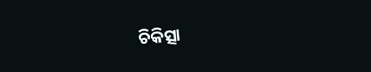ଚିକିତ୍ସା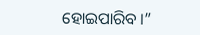ହୋଇପାରିବ ।”